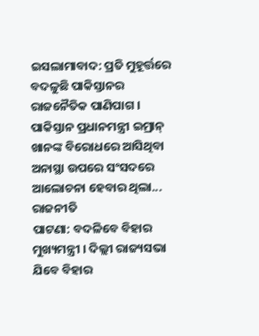ଇସଲାମାବାଦ: ପ୍ରତି ମୁହୂର୍ତ୍ତରେ ବଦଳୁଛି ପାକିସ୍ତାନର ରାଜନୈତିକ ପାଣିପାଗ । ପାକିସ୍ତାନ ପ୍ରଧାନମନ୍ତ୍ରୀ ଇମ୍ରାନ୍ ଖାନଙ୍କ ବିରୋଧରେ ଆସିଥିବା ଅନାସ୍ଥା ଉପରେ ସଂସଦରେ ଆଲୋଚନା ହେବାର ଥିଲା...
ରାଜନୀତି
ପାଟଣା: ବଦଳିବେ ବିହାର ମୁଖ୍ୟମନ୍ତ୍ରୀ । ଦିଲ୍ଲୀ ରାଜ୍ୟସଭା ଯିବେ ବିହାର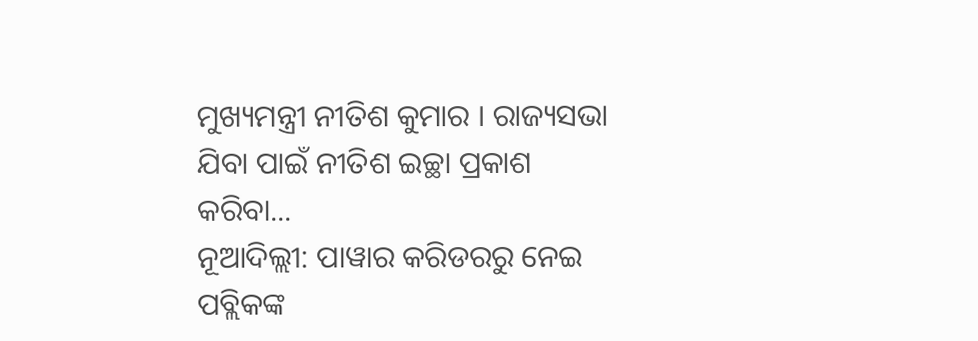ମୁଖ୍ୟମନ୍ତ୍ରୀ ନୀତିଶ କୁମାର । ରାଜ୍ୟସଭା ଯିବା ପାଇଁ ନୀତିଶ ଇଚ୍ଛା ପ୍ରକାଶ କରିବା...
ନୂଆଦିଲ୍ଲୀ: ପାୱାର କରିଡରରୁ ନେଇ ପବ୍ଲିକଙ୍କ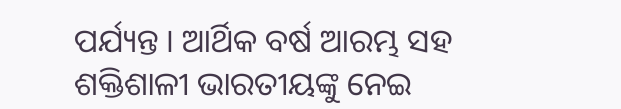ପର୍ଯ୍ୟନ୍ତ । ଆର୍ଥିକ ବର୍ଷ ଆରମ୍ଭ ସହ ଶକ୍ତିଶାଳୀ ଭାରତୀୟଙ୍କୁ ନେଇ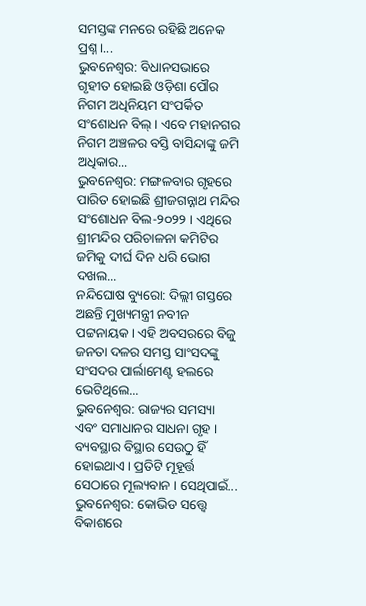ସମସ୍ତଙ୍କ ମନରେ ରହିଛି ଅନେକ ପ୍ରଶ୍ନ ।...
ଭୁବନେଶ୍ୱର: ବିଧାନସଭାରେ ଗୃହୀତ ହୋଇଛି ଓଡ଼ିଶା ପୌର ନିଗମ ଅଧିନିୟମ ସଂପର୍କିତ ସଂଶୋଧନ ବିଲ୍ । ଏବେ ମହାନଗର ନିଗମ ଅଞ୍ଚଳର ବସ୍ତି ବାସିନ୍ଦାଙ୍କୁ ଜମି ଅଧିକାର...
ଭୁବନେଶ୍ୱର: ମଙ୍ଗଳବାର ଗୃହରେ ପାରିତ ହୋଇଛି ଶ୍ରୀଜଗନ୍ନାଥ ମନ୍ଦିର ସଂଶୋଧନ ବିଲ-୨୦୨୨ । ଏଥିରେ ଶ୍ରୀମନ୍ଦିର ପରିଚାଳନା କମିଟିର ଜମିକୁ ଦୀର୍ଘ ଦିନ ଧରି ଭୋଗ ଦଖଲ...
ନନ୍ଦିଘୋଷ ବ୍ୟୁରୋ: ଦିଲ୍ଲୀ ଗସ୍ତରେ ଅଛନ୍ତି ମୁଖ୍ୟମନ୍ତ୍ରୀ ନବୀନ ପଟ୍ଟନାୟକ । ଏହି ଅବସରରେ ବିଜୁ ଜନତା ଦଳର ସମସ୍ତ ସାଂସଦଙ୍କୁ ସଂସଦର ପାର୍ଲାମେଣ୍ଟ ହଲରେ ଭେଟିଥିଲେ...
ଭୁବନେଶ୍ୱର: ରାଜ୍ୟର ସମସ୍ୟା ଏବଂ ସମାଧାନର ସାଧନା ଗୃହ । ବ୍ୟବସ୍ଥାର ବିସ୍ଥାର ସେଉଠୁ ହିଁ ହୋଇଥାଏ । ପ୍ରତିଟି ମୂହୂର୍ତ୍ତ ସେଠାରେ ମୂଲ୍ୟବାନ । ସେଥିପାଇଁ...
ଭୁବନେଶ୍ୱର: କୋଭିଡ ସତ୍ତ୍ୱେ ବିକାଶରେ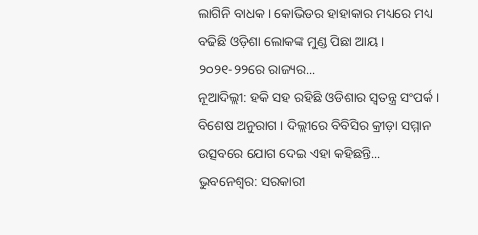ଲାଗିନି ବାଧକ । କୋଭିଡର ହାହାକାର ମଧ୍ୟରେ ମଧ୍ୟ ବଢିଛି ଓଡ଼ିଶା ଲୋକଙ୍କ ମୁଣ୍ଡ ପିଛା ଆୟ । ୨୦୨୧-୨୨ରେ ରାଜ୍ୟର...
ନୂଆଦିଲ୍ଲୀ: ହକି ସହ ରହିଛି ଓଡିଶାର ସ୍ୱତନ୍ତ୍ର ସଂପର୍କ । ବିଶେଷ ଅନୁରାଗ । ଦିଲ୍ଲୀରେ ବିବିସିର କ୍ରୀଡ଼ା ସମ୍ମାନ ଉତ୍ସବରେ ଯୋଗ ଦେଇ ଏହା କହିଛନ୍ତି...
ଭୁବନେଶ୍ୱର: ସରକାରୀ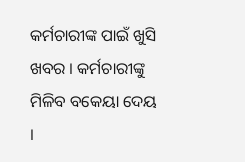କର୍ମଚାରୀଙ୍କ ପାଇଁ ଖୁସି ଖବର । କର୍ମଚାରୀଙ୍କୁ ମିଳିବ ବକେୟା ଦେୟ ।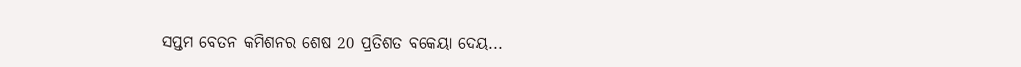ସପ୍ତମ ବେତନ କମିଶନର ଶେଷ 20 ପ୍ରତିଶତ ବକେୟା ଦେୟ...